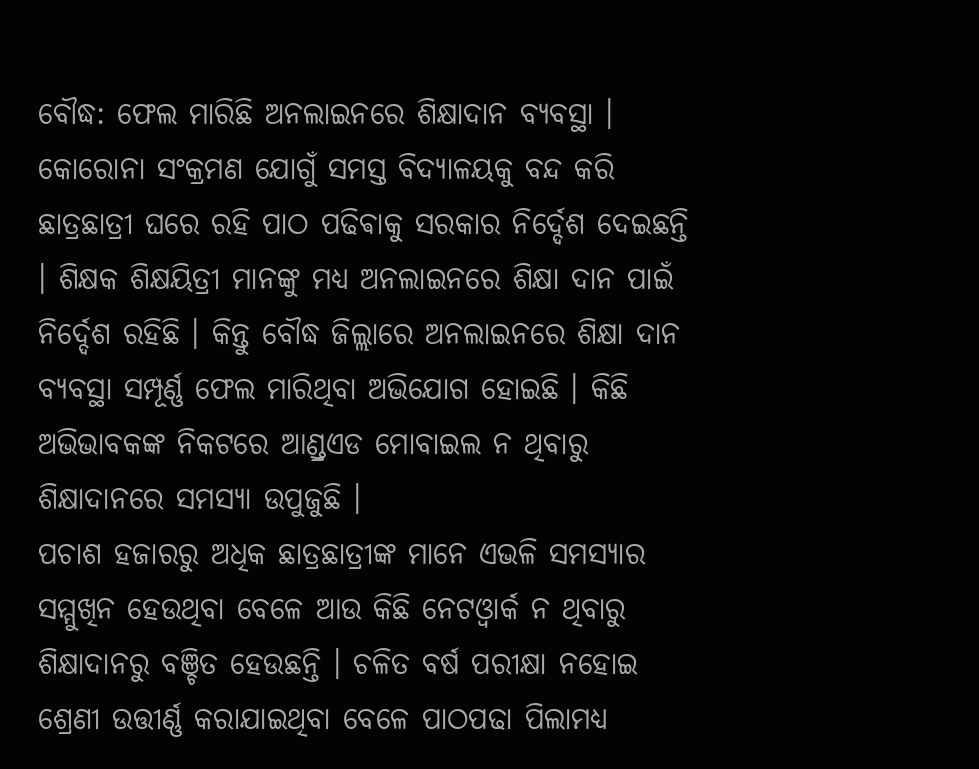ବୌଦ୍ଧ: ଫେଲ ମାରିଛି ଅନଲାଇନରେ ଶିକ୍ଷାଦାନ ବ୍ୟବସ୍ଥା । କୋରୋନା ସଂକ୍ରମଣ ଯୋଗୁଁ ସମସ୍ତ ବିଦ୍ୟାଳୟକୁ ବନ୍ଦ କରି ଛାତ୍ରଛାତ୍ରୀ ଘରେ ରହି ପାଠ ପଢିଵାକୁ ସରକାର ନିର୍ଦ୍ଦେଶ ଦେଇଛନ୍ତି । ଶିକ୍ଷକ ଶିକ୍ଷୟିତ୍ରୀ ମାନଙ୍କୁ ମଧ୍ୟ ଅନଲାଇନରେ ଶିକ୍ଷା ଦାନ ପାଇଁ ନିର୍ଦ୍ଦେଶ ରହିଛି । କିନ୍ତୁ ବୌଦ୍ଧ ଜିଲ୍ଲାରେ ଅନଲାଇନରେ ଶିକ୍ଷା ଦାନ ବ୍ୟବସ୍ଥା ସମ୍ପୂର୍ଣ୍ଣ ଫେଲ ମାରିଥିବା ଅଭିଯୋଗ ହୋଇଛି । କିଛି ଅଭିଭାବକଙ୍କ ନିକଟରେ ଆଣ୍ଡ୍ରଏଡ ମୋବାଇଲ ନ ଥିବାରୁ ଶିକ୍ଷାଦାନରେ ସମସ୍ୟା ଉପୁଜୁଛି ।
ପଚାଶ ହଜାରରୁ ଅଧିକ ଛାତ୍ରଛାତ୍ରୀଙ୍କ ମାନେ ଏଭଳି ସମସ୍ୟାର ସମ୍ମୁଖିନ ହେଉଥିବା ବେଳେ ଆଉ କିଛି ନେଟଓ୍ବାର୍କ ନ ଥିବାରୁ ଶିକ୍ଷାଦାନରୁ ବଞ୍ଚିତ ହେଉଛନ୍ତି । ଚଳିତ ବର୍ଷ ପରୀକ୍ଷା ନହୋଇ ଶ୍ରେଣୀ ଉତ୍ତୀର୍ଣ୍ଣ କରାଯାଇଥିବା ବେଳେ ପାଠପଢା ପିଲାମଧ୍ୟ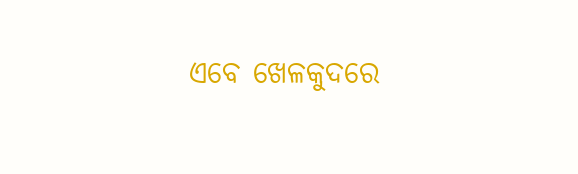ଏବେ ଖେଳକୁଦରେ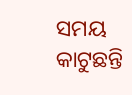ସମୟ କାଟୁଛନ୍ତି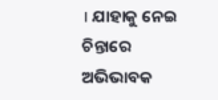। ଯାହାକୁ ନେଇ ଚିନ୍ତାରେ ଅଭିଭାବକ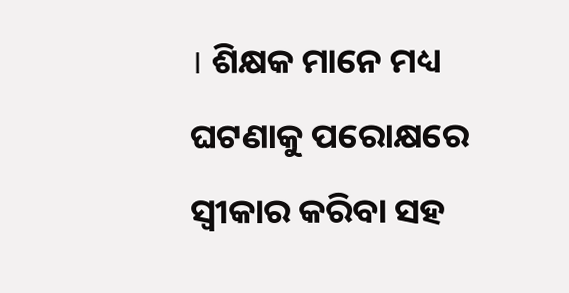। ଶିକ୍ଷକ ମାନେ ମଧ୍ୟ ଘଟଣାକୁ ପରୋକ୍ଷରେ ସ୍ବୀକାର କରିବା ସହ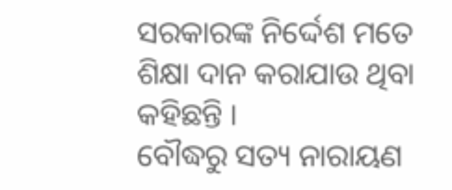ସରକାରଙ୍କ ନିର୍ଦ୍ଦେଶ ମତେ ଶିକ୍ଷା ଦାନ କରାଯାଉ ଥିବା କହିଛନ୍ତି ।
ବୌଦ୍ଧରୁ ସତ୍ୟ ନାରାୟଣ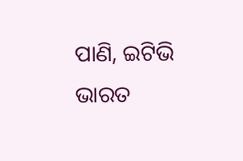ପାଣି, ଇଟିଭି ଭାରତ